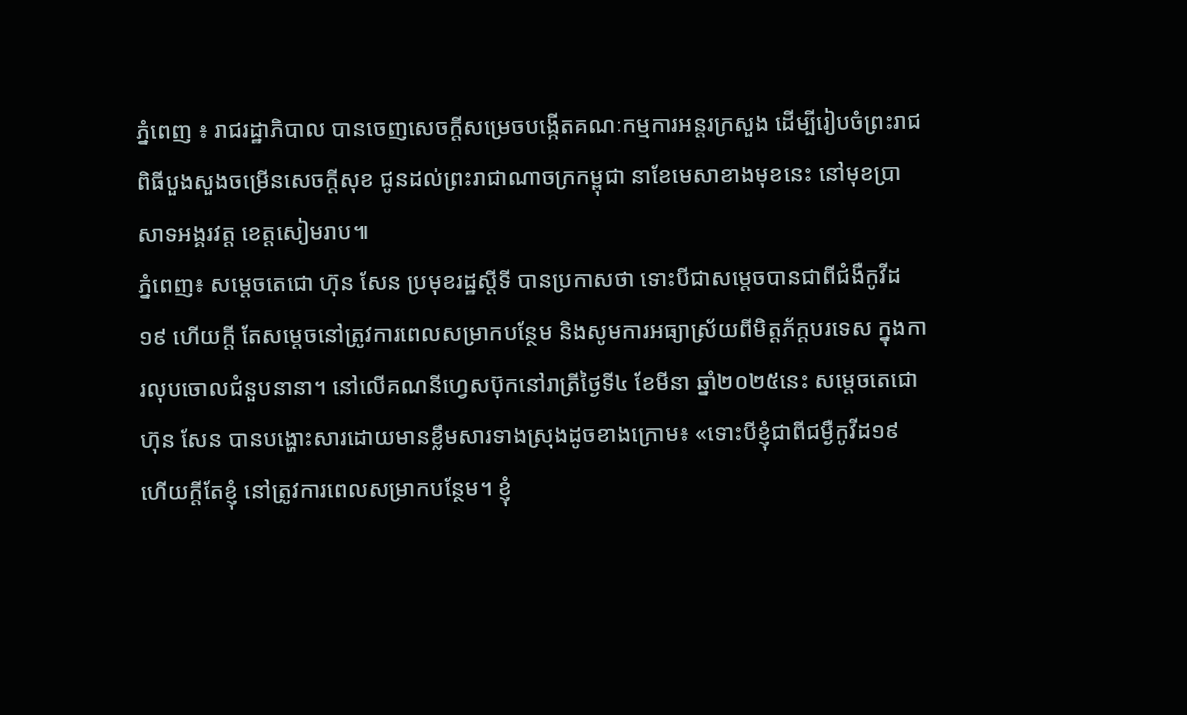ភ្នំពេញ ៖ រាជរដ្ឋាភិបាល បានចេញសេចក្តីសម្រេចបង្កើតគណៈកម្មការអន្តរក្រសួង ដើម្បីរៀបចំព្រះរាជពិធីបួងសួងចម្រើនសេចក្តីសុខ ជូនដល់ព្រះរាជាណាចក្រកម្ពុជា នាខែមេសាខាងមុខនេះ នៅមុខប្រាសាទអង្គរវត្ត ខេត្តសៀមរាប៕
ភ្នំពេញ៖ សម្ដេចតេជោ ហ៊ុន សែន ប្រមុខរដ្ឋស្ដីទី បានប្រកាសថា ទោះបីជាសម្ដេចបានជាពីជំងឺកូវីដ១៩ ហើយក្តី តែសម្ដេចនៅត្រូវការពេលសម្រាកបន្ថែម និងសូមការអធ្យាស្រ័យពីមិត្តភ័ក្តបរទេស ក្នុងការលុបចោលជំនួបនានា។ នៅលើគណនីហ្វេសប៊ុកនៅរាត្រីថ្ងៃទី៤ ខែមីនា ឆ្នាំ២០២៥នេះ សម្ដេចតេជោ ហ៊ុន សែន បានបង្ហោះសារដោយមានខ្លឹមសារទាងស្រុងដូចខាងក្រោម៖ «ទោះបីខ្ញុំជាពីជម្ងឺកូវីដ១៩ ហើយក្តីតែខ្ញុំ នៅត្រូវការពេលសម្រាកបន្ថែម។ ខ្ញុំ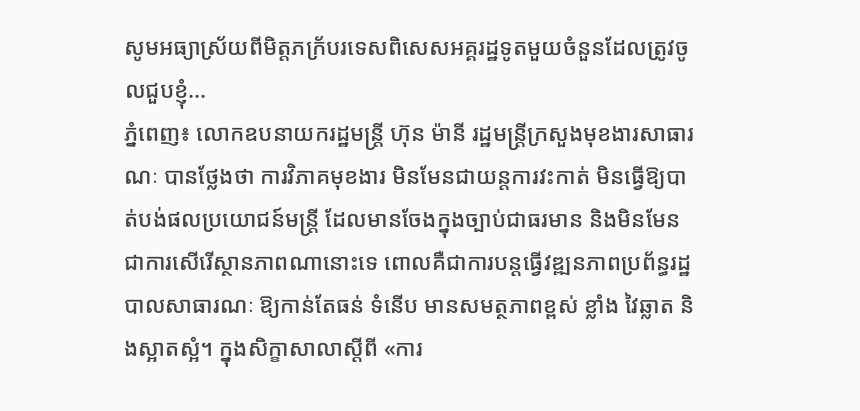សូមអធ្យាស្រ័យពីមិត្តភក្រ័បរទេសពិសេសអគ្គរដ្ឋទូតមួយចំនួនដែលត្រូវចូលជួបខ្ញុំ...
ភ្នំពេញ៖ លោកឧបនាយករដ្ឋមន្ត្រី ហ៊ុន ម៉ានី រដ្ឋមន្ត្រីក្រសួងមុខងារសាធារណៈ បានថ្លែងថា ការវិភាគមុខងារ មិនមែនជាយន្តការវះកាត់ មិនធ្វើឱ្យបាត់បង់ផលប្រយោជន៍មន្ត្រី ដែលមានចែងក្នុងច្បាប់ជាធរមាន និងមិនមែនជាការសើរើស្ថានភាពណានោះទេ ពោលគឺជាការបន្តធ្វើវឌ្ឍនភាពប្រព័ន្ធរដ្ឋបាលសាធារណៈ ឱ្យកាន់តែធន់ ទំនើប មានសមត្ថភាពខ្ពស់ ខ្លាំង វៃឆ្លាត និងស្អាតស្អំ។ ក្នុងសិក្ខាសាលាស្តីពី «ការ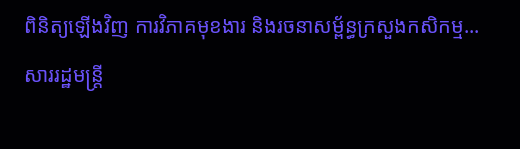ពិនិត្យឡើងវិញ ការវិភាគមុខងារ និងរចនាសម្ព័ន្ធក្រសួងកសិកម្ម...
សាររដ្ឋមន្រ្តី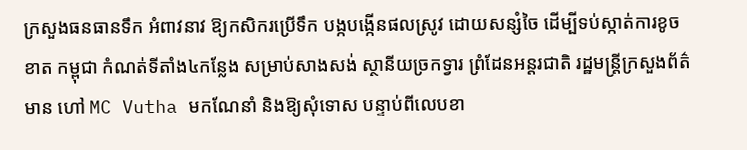ក្រសួងធនធានទឹក អំពាវនាវ ឱ្យកសិករប្រើទឹក បង្កបង្កើនផលស្រូវ ដោយសន្សំចៃ ដើម្បីទប់ស្កាត់ការខូចខាត កម្ពុជា កំណត់ទីតាំង៤កន្លែង សម្រាប់សាងសង់ ស្ថានីយច្រកទ្វារ ព្រំដែនអន្តរជាតិ រដ្ឋមន្ត្រីក្រសួងព័ត៌មាន ហៅ MC Vutha មកណែនាំ និងឱ្យសុំទោស បន្ទាប់ពីលេបខា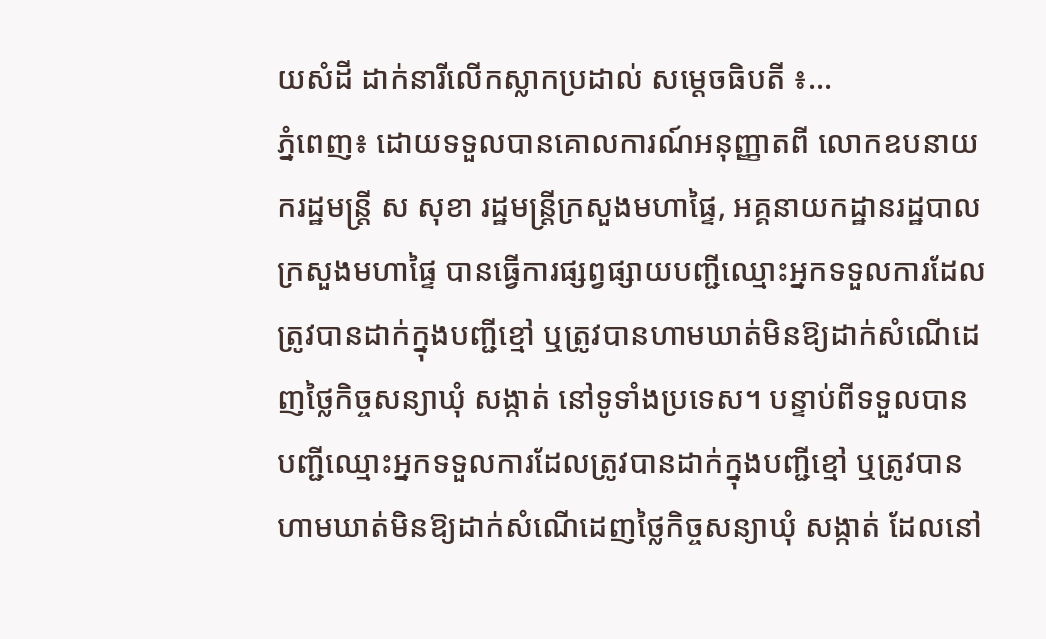យសំដី ដាក់នារីលើកស្លាកប្រដាល់ សម្តេចធិបតី ៖...
ភ្នំពេញ៖ ដោយទទួលបានគោលការណ៍អនុញ្ញាតពី លោកឧបនាយករដ្ឋមន្រ្តី ស សុខា រដ្ឋមន្រ្តីក្រសួងមហាផ្ទៃ, អគ្គនាយកដ្ឋានរដ្ឋបាល ក្រសួងមហាផ្ទៃ បានធ្វើការផ្សព្វផ្សាយបញ្ជីឈ្មោះអ្នកទទួលការដែលត្រូវបានដាក់ក្នុងបញ្ជីខ្មៅ ឬត្រូវបានហាមឃាត់មិនឱ្យដាក់សំណើដេញថ្លៃកិច្ចសន្យាឃុំ សង្កាត់ នៅទូទាំងប្រទេស។ បន្ទាប់ពីទទួលបានបញ្ជីឈ្មោះអ្នកទទួលការដែលត្រូវបានដាក់ក្នុងបញ្ជីខ្មៅ ឬត្រូវបានហាមឃាត់មិនឱ្យដាក់សំណើដេញថ្លៃកិច្ចសន្យាឃុំ សង្កាត់ ដែលនៅ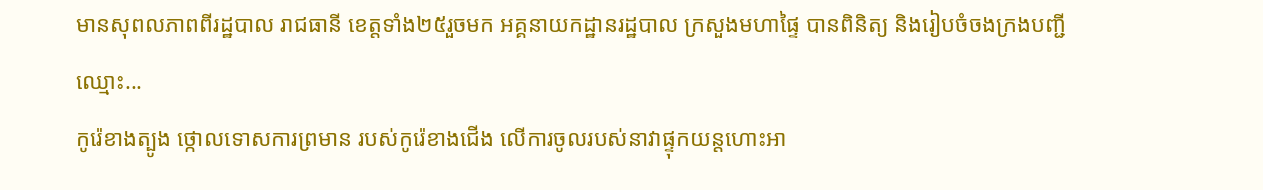មានសុពលភាពពីរដ្ឋបាល រាជធានី ខេត្តទាំង២៥រួចមក អគ្គនាយកដ្ឋានរដ្ឋបាល ក្រសួងមហាផ្ទៃ បានពិនិត្យ និងរៀបចំចងក្រងបញ្ជីឈ្មោះ...
កូរ៉េខាងត្បូង ថ្កោលទោសការព្រមាន របស់កូរ៉េខាងជើង លើការចូលរបស់នាវាផ្ទុកយន្តហោះអា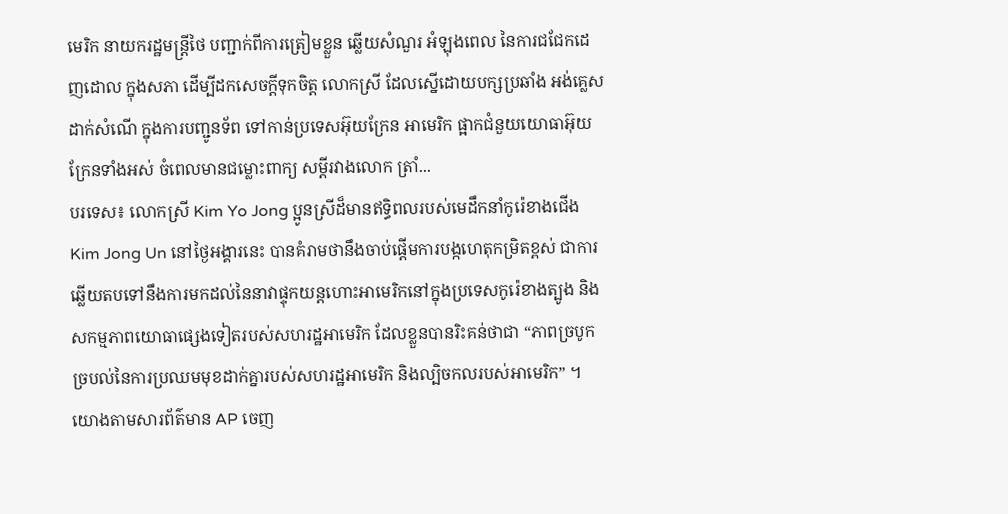មេរិក នាយករដ្ឋមន្ត្រីថៃ បញ្ជាក់ពីការត្រៀមខ្លួន ឆ្លើយសំណួរ អំឡុងពេល នៃការជជែកដេញដោល ក្នុងសភា ដើម្បីដកសេចក្តីទុកចិត្ត លោកស្រី ដែលស្នើដោយបក្សប្រឆាំង អង់គ្លេស ដាក់សំណើ ក្នុងការបញ្ជូនទ័ព ទៅកាន់ប្រទេសអ៊ុយក្រែន អាមេរិក ផ្អាកជំនួយយោធាអ៊ុយក្រែនទាំងអស់ ចំពេលមានជម្លោះពាក្យ សម្ដីរវាងលោក ត្រាំ...
បរទេស៖ លោកស្រី Kim Yo Jong ប្អូនស្រីដ៏មានឥទ្ធិពលរបស់មេដឹកនាំកូរ៉េខាងជើង Kim Jong Un នៅថ្ងៃអង្គារនេះ បានគំរាមថានឹងចាប់ផ្តើមការបង្កហេតុកម្រិតខ្ពស់ ជាការឆ្លើយតបទៅនឹងការមកដល់នៃនាវាផ្ទុកយន្តហោះអាមេរិកនៅក្នុងប្រទេសកូរ៉េខាងត្បូង និងសកម្មភាពយោធាផ្សេងទៀតរបស់សហរដ្ឋអាមេរិក ដែលខ្លួនបានរិះគន់ថាជា “ភាពច្របូកច្របល់នៃការប្រឈមមុខដាក់គ្នារបស់សហរដ្ឋអាមេរិក និងល្បិចកលរបស់អាមេរិក” ។ យោងតាមសារព័ត៌មាន AP ចេញ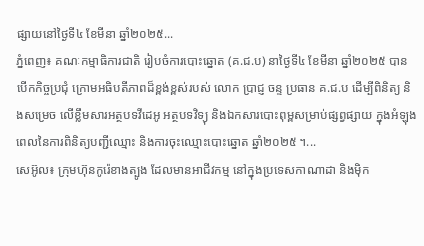ផ្សាយនៅថ្ងៃទី៤ ខែមីនា ឆ្នាំ២០២៥...
ភ្នំពេញ៖ គណៈកម្មាធិការជាតិ រៀបចំការបោះឆ្នោត (គ.ជ.ប) នាថ្ងៃទី៤ ខែមីនា ឆ្នាំ២០២៥ បានបើកកិច្ចប្រជុំ ក្រោមអធិបតីភាពដ៏ខ្ពង់ខ្ពស់របស់ លោក ប្រាជ្ញ ចន្ទ ប្រធាន គ.ជ.ប ដើម្បីពិនិត្យ និងសម្រេច លើខ្លឹមសារអត្ថបទវីដេអូ អត្ថបទវិទ្យុ និងឯកសារបោះពុម្ពសម្រាប់ផ្សព្វផ្សាយ ក្នុងអំឡុងពេលនៃការពិនិត្យបញ្ជីឈ្មោះ និងការចុះឈ្មោះបោះឆ្នោត ឆ្នាំ២០២៥ ។...
សេអ៊ូល៖ ក្រុមហ៊ុនកូរ៉េខាងត្បូង ដែលមានអាជីវកម្ម នៅក្នុងប្រទេសកាណាដា និងម៉ិក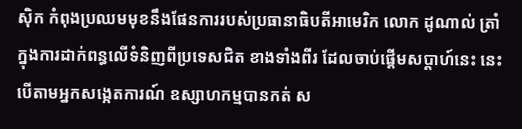ស៊ិក កំពុងប្រឈមមុខនឹងផែនការរបស់ប្រធានាធិបតីអាមេរិក លោក ដូណាល់ ត្រាំ ក្នុងការដាក់ពន្ធលើទំនិញពីប្រទេសជិត ខាងទាំងពីរ ដែលចាប់ផ្តើមសប្តាហ៍នេះ នេះបើតាមអ្នកសង្កេតការណ៍ ឧស្សាហកម្មបានកត់ ស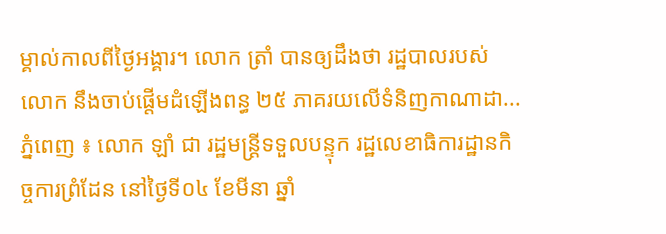ម្គាល់កាលពីថ្ងៃអង្គារ។ លោក ត្រាំ បានឲ្យដឹងថា រដ្ឋបាលរបស់លោក នឹងចាប់ផ្តើមដំឡើងពន្ធ ២៥ ភាគរយលើទំនិញកាណាដា...
ភ្នំពេញ ៖ លោក ឡាំ ជា រដ្ឋមន្រ្ដីទទួលបន្ទុក រដ្ឋលេខាធិការដ្ឋានកិច្ចការព្រំដែន នៅថ្ងៃទី០៤ ខែមីនា ឆ្នាំ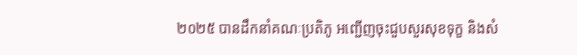២០២៥ បានដឹកនាំគណៈប្រតិភូ អញ្ជើញចុះជួបសួរសុខទុក្ខ និងសំ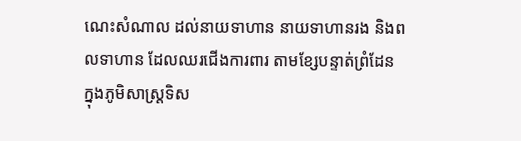ណេះសំណាល ដល់នាយទាហាន នាយទាហានរង និងពលទាហាន ដែលឈរជើងការពារ តាមខ្សែបន្ទាត់ព្រំដែន ក្នុងភូមិសាស្រ្តទិស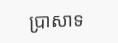ប្រាសាទ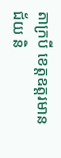តាក្របី ខេត្តឧត្ដរមានជ័យ និ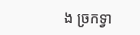ង ច្រកទ្វា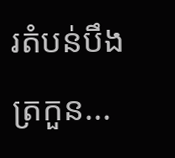រតំបន់បឹងត្រកួន...